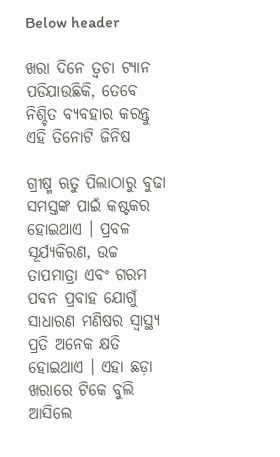Below header

ଖରା ଦିନେ ତ୍ୱଚା ଟ୍ୟାନ ପଡିଯାଉଛିକି, ତେବେ ନିଶ୍ଚିତ ବ୍ୟବହାର କରନ୍ତୁ ଏହି ତିନୋଟି ଜିନିଷ

ଗ୍ରୀଷ୍ମ ଋତୁ ପିଲାଠାରୁ ବୁଢା ସମସ୍ତଙ୍କ ପାଇଁ କଷ୍ଟକର ହୋଇଥାଏ । ପ୍ରବଳ ସୂର୍ଯ୍ୟକିରଣ, ଉଚ୍ଚ ତାପମାତ୍ରା ଏବଂ ଗରମ ପବନ ପ୍ରବାହ ଯୋଗୁଁ ସାଧାରଣ ମଣିଷର ସ୍ୱାସ୍ଥ୍ୟ ପ୍ରତି ଅନେକ କ୍ଷତି ହୋଇଥାଏ । ଏହା ଛଡ଼ା ଖରାରେ ଟିକେ ବୁଲି ଆସିଲେ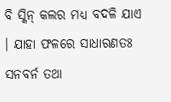ବି ସ୍କିନ୍‌ କଲର ମଧ୍ୟ ବଦଳି ଯାଏ । ଯାହା ଫଳରେ ସାଧାରଣତଃ ସନବର୍ନ ତଥା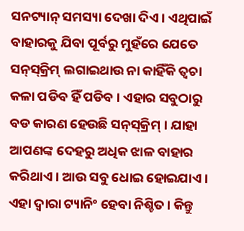ସନଟ୍ୟାନ୍‌ ସମସ୍ୟା ଦେଖା ଦିଏ । ଏଥିପାଇଁ ବାହାରକୁ ଯିବା ପୂର୍ବରୁ ମୁହଁରେ ଯେତେ ସନ୍‌ସ୍‌କ୍ରିମ୍‌ ଲଗାଇଥାଉ ନା କାହିଁକି ତ୍ୱଚା କଳା ପଡିବ ହିଁ ପଡିବ । ଏହାର ସବୁଠାରୁ ବଡ କାରଣ ହେଉଛି ସନ୍‌ସ୍‌କ୍ରିମ୍‌ । ଯାହା ଆପଣଙ୍କ ଦେହରୁ ଅଧିକ ଝାଳ ବାହାର କରିଥାଏ । ଆଉ ସବୁ ଧୋଇ ହୋଇଯାଏ । ଏହା ଦ୍ୱାରା ଟ୍ୟାନିଂ ହେବା ନିଶ୍ଚିତ । କିନ୍ତୁ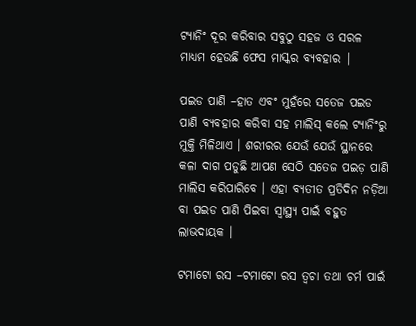ଟ୍ୟାନିଂ ଦୂର କରିବାର ସବୁଠୁ ସହଜ ଓ ସରଳ ମାଧ୍ୟମ ହେଉଛି ଫେସ ମାସ୍କର ବ୍ୟବହାର |

ପଇଡ ପାଣି –ହାତ ଏବଂ ମୁହଁରେ ସତେଜ ପଇଡ ପାଣି ବ୍ୟବହାର କରିବା ସହ ମାଲିସ୍‌ କଲେ ଟ୍ୟାନିଂରୁ ମୁକ୍ତି ମିଳିଥାଏ । ଶରୀରର ଯେଉଁ ଯେଉଁ ସ୍ଥାନରେ କଳା ଦାଗ ପଡୁଛି ଆପଣ ସେଠି ସତେଜ ପଇଡ଼ ପାଣି ମାଲିସ କରିପାରିବେ । ଏହା ବ୍ୟତୀତ ପ୍ରତିଦିନ ନଡ଼ିଆ ବା ପଇଡ ପାଣି ପିଇବା ସ୍ବାସ୍ଥ୍ୟ ପାଇଁ ବହୁତ ଲାଭଦାୟକ ।

ଟମାଟୋ ରସ –ଟମାଟୋ ରସ ତ୍ବଚା ତଥା ଚର୍ମ ପାଇଁ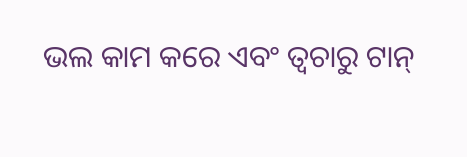ଭଲ କାମ କରେ ଏବଂ ତ୍ବଚାରୁ ଟାନ୍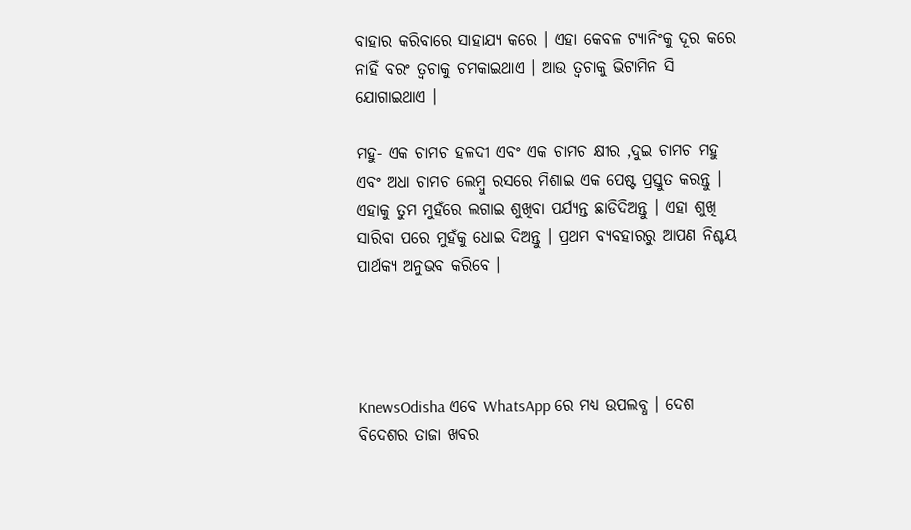ବାହାର କରିବାରେ ସାହାଯ୍ୟ କରେ । ଏହା କେବଳ ଟ୍ୟାନିଂକୁ ଦୂର କରେ ନାହିଁ ବରଂ ତ୍ବଚାକୁ ଚମକାଇଥାଏ । ଆଉ ତ୍ୱଚାକୁ ଭିଟାମିନ ସି ଯୋଗାଇଥାଏ ।

ମହୁ- ଏକ ଚାମଚ ହଳଦୀ ଏବଂ ଏକ ଚାମଚ କ୍ଷୀର ,ଦୁଇ ଚାମଚ ମହୁ ଏବଂ ଅଧା ଚାମଚ ଲେମ୍ବୁ ରସରେ ମିଶାଇ ଏକ ପେଷ୍ଟ ପ୍ରସ୍ତୁତ କରନ୍ତୁ । ଏହାକୁ ତୁମ ମୁହଁରେ ଲଗାଇ ଶୁଖିବା ପର୍ଯ୍ୟନ୍ତ ଛାଡିଦିଅନ୍ତୁ । ଏହା ଶୁଖି ସାରିବା ପରେ ମୁହଁକୁ ଧୋଇ ଦିଅନ୍ତୁ । ପ୍ରଥମ ବ୍ୟବହାରରୁ ଆପଣ ନିଶ୍ଚୟ ପାର୍ଥକ୍ୟ ଅନୁଭବ କରିବେ ।




KnewsOdisha ଏବେ WhatsApp ରେ ମଧ୍ୟ ଉପଲବ୍ଧ । ଦେଶ ବିଦେଶର ତାଜା ଖବର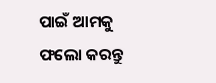ପାଇଁ ଆମକୁ ଫଲୋ କରନ୍ତୁ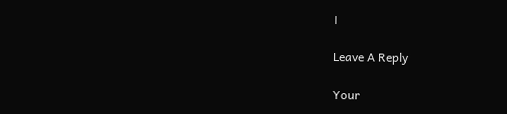।

Leave A Reply

Your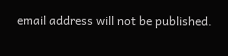email address will not be published.